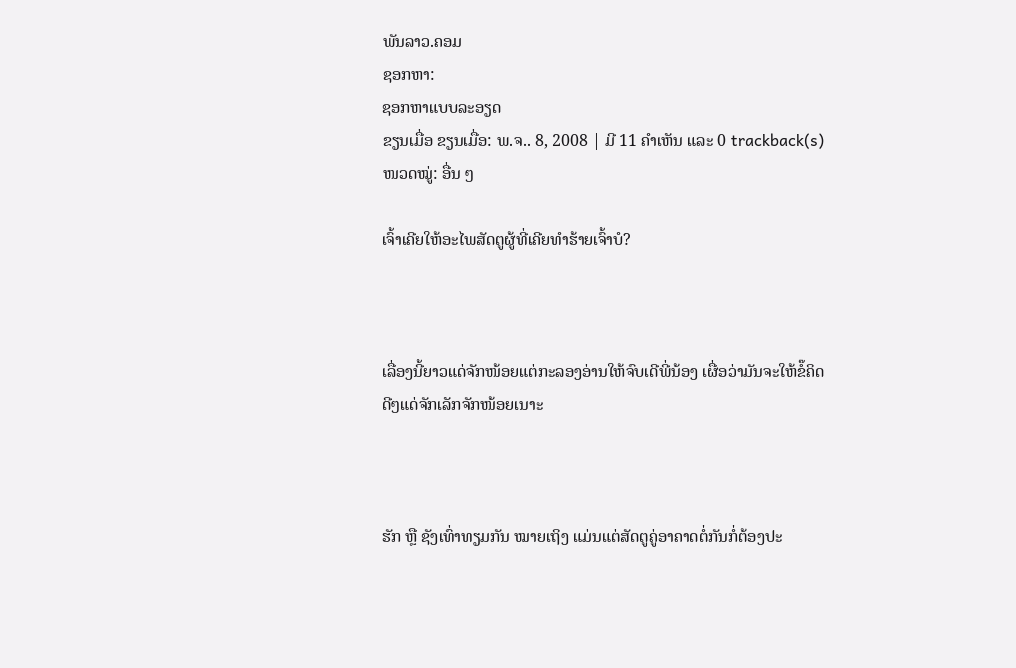ພັນລາວ.ຄອມ
ຊອກຫາ:
ຊອກຫາແບບລະອຽດ
ຂຽນເມື່ອ ຂຽນເມື່ອ: ພ.ຈ.. 8, 2008 | ມີ 11 ຄຳເຫັນ ແລະ 0 trackback(s)
ໜວດໝູ່: ອື່ນ ໆ

ເຈົ້າເຄີຍໃຫ້ອະໄພສັດຕູຜູ້ທີ່ເຄີຍທຳຮ້າຍເຈົ້າບໍ?



ເລື່ອງນີ້ຍາວແດ່ຈັກໜ້ອຍແຕ່ກະລອງອ່ານໃຫ້ຈົບເດີພີ່ນ້ອງ ເຜື່ອວ່າມັນຈະໃຫ້ຂໍ໊ຄິດດີໆແດ່ຈັກເລັກຈັກໜ້ອຍເນາະ



ຮັກ ຫຼື ຊັງເທົ່າທຽມກັນ ໝາຍເຖິງ ແມ່ນແຕ່ສັດຕູຄູ່ອາຄາດຕໍ່ກັນກໍ່ຕ້ອງປະ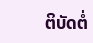ຕິບັດຕໍ່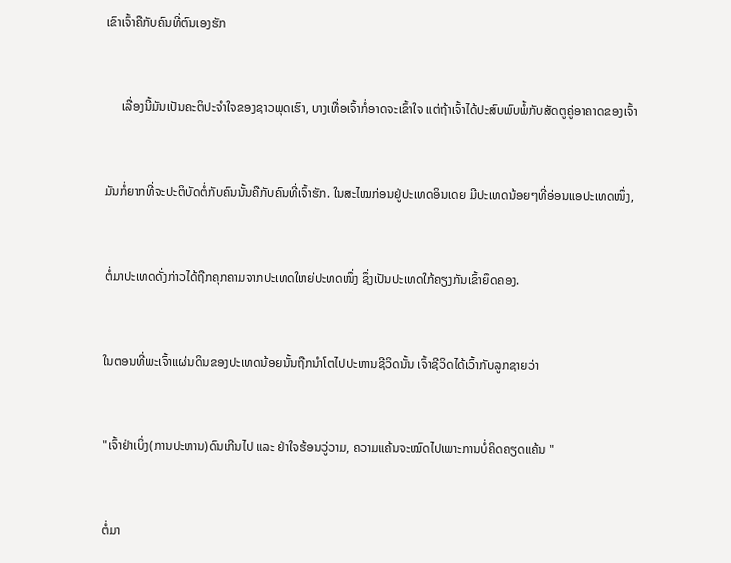ເຂົາເຈົ້າຄືກັບຄົນທີ່ຕົນເອງຮັກ



     ເລື່ອງນີ້ມັນເປັນຄະຕິປະຈຳໃຈຂອງຊາວພຸດເຮົາ, ບາງເທື່ອເຈົ້າກໍ່ອາດຈະເຂົ້າໃຈ ແຕ່ຖ້າເຈົ້າໄດ້ປະສົບພົບພໍ້ກັບສັດຕູຄູ່ອາຄາດຂອງເຈົ້າ



ມັນກໍ່ຍາກທີ່ຈະປະຕິບັດຕໍ່ກັບຄົນນັ້ນຄືກັບຄົນທີ່ເຈົ້າຮັກ. ໃນສະໄໝກ່ອນຢູ່ປະເທດອິນເດຍ ມີປະເທດນ້ອຍໆທີ່ອ່ອນແອປະເທດໜຶ່ງ,



ຕໍ່ມາປະເທດດັ່ງກ່າວໄດ້ຖືກຄຸກຄາມຈາກປະເທດໃຫຍ່ປະທດໜຶ່ງ ຊຶ່ງເປັນປະເທດໃກ້ຄຽງກັນເຂົ້າຍຶດຄອງ.



ໃນຕອນທີ່ພະເຈົ້າແຜ່ນດິນຂອງປະເທດນ້ອຍນັ້ນຖືກນຳໂຕໄປປະຫານຊີວິດນັ້ນ ເຈົ້າຊີວິດໄດ້ເວົ້າກັບລູກຊາຍວ່າ



"ເຈົ້າຢ່າເບິ່ງ(ການປະຫານ)ດົນເກີນໄປ ແລະ ຢ່າໃຈຮ້ອນວູ່ວາມ, ຄວາມແຄ້ນຈະໝົດໄປເພາະການບໍ່ຄິດຄຽດແຄ້ນ "



ຕໍ່ມາ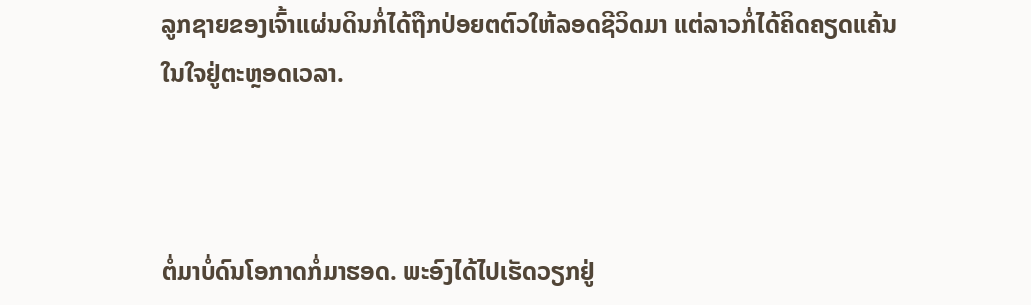ລູກຊາຍຂອງເຈົ້າແຜ່ນດິນກໍ່ໄດ້ຖືກປ່ອຍຕຕົວໃຫ້ລອດຊີວິດມາ ແຕ່ລາວກໍ່ໄດ້ຄິດຄຽດແຄ້ນໃນໃຈຢູ່ຕະຫຼອດເວລາ.



ຕໍ່ມາບໍ່ດົນໂອກາດກໍ່ມາຮອດ. ພະອົງໄດ້ໄປເຮັດວຽກຢູ່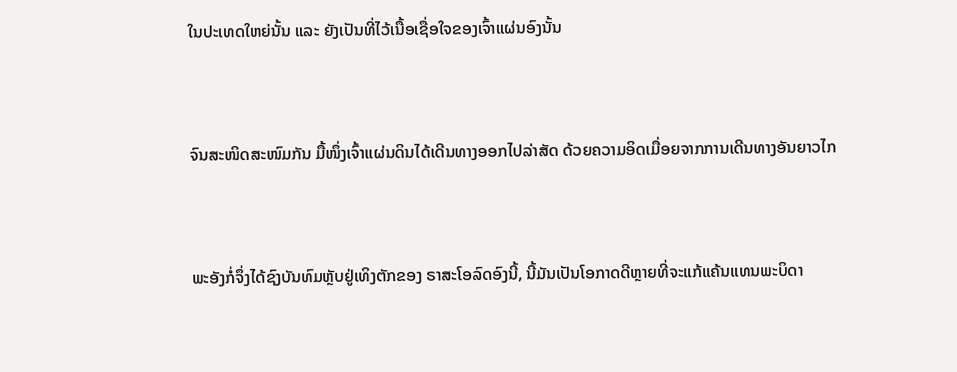ໃນປະເທດໃຫຍ່ນັ້ນ ແລະ ຍັງເປັນທີ່ໄວ້ເນື້ອເຊື່ອໃຈຂອງເຈົ້າແຜ່ນອົງນັ້ນ



ຈົນສະໜິດສະໜົມກັນ ມື້ໜຶ່ງເຈົ້າແຜ່ນດິນໄດ້ເດີນທາງອອກໄປລ່າສັດ ດ້ວຍຄວາມອິດເມື່ອຍຈາກການເດີນທາງອັນຍາວໄກ



ພະອັງກໍ່ຈຶ່ງໄດ້ຊົງບັນທົມຫຼັບຢູ່ເທິງຕັກຂອງ ຣາສະໂອລົດອົງນີ້, ນີ້ມັນເປັນໂອກາດດີຫຼາຍທີ່ຈະແກ້ແຄ້ນແທນພະບິດາ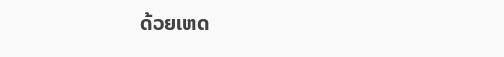ດ້ວຍເຫດ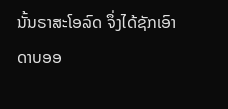ນັ້ນຣາສະໂອລົດ ຈຶ່ງໄດ້ຊັກເອົາດາບອອ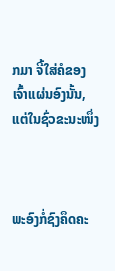ກມາ ຈີ້ໃສ່ຄໍຂອງເຈົ້າແຜ່ນອົງນັ້ນ, ແຕ່ໃນຊົ່ວຂະນະໜຶ່ງ



ພະອົງກໍ່ຊົງຄຶດຄະ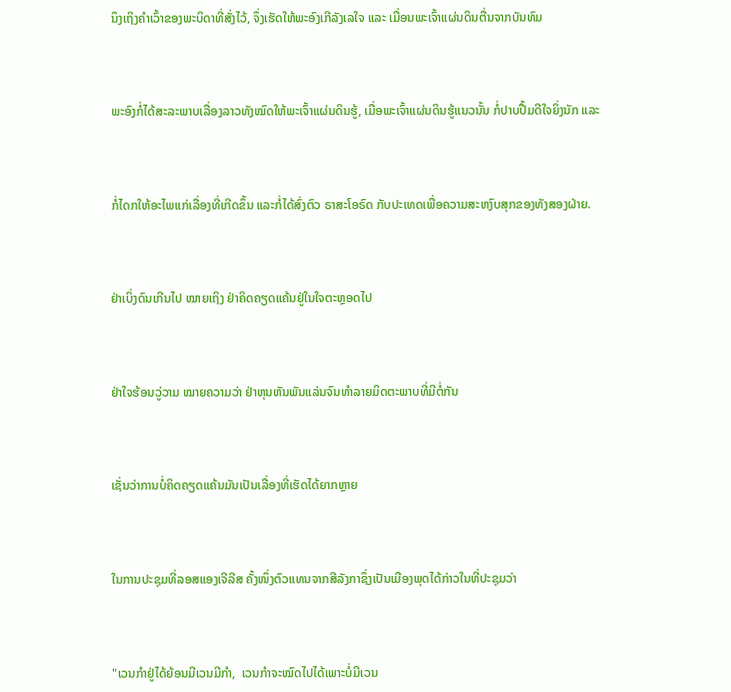ນຶງເຖິງຄຳເວົ້າຂອງພະບິດາທີ່ສັ່ງໄວ້, ຈຶ່ງເຮັດໃຫ້ພະອົງເກີລັງເລໃຈ ແລະ ເມື່ອນພະເຈົ້າແຜ່ນດິນຕື່ນຈາກບັນທົມ



ພະອົງກໍ່ໄດ້ສະລະພາບເລື່ອງລາວທັງໝົດໃຫ້ພະເຈົ້າແຜ່ນດິນຮູ້, ເມື່ອພະເຈົ້າແຜ່ນດິນຮູ້ແນວນັ້ນ ກໍ່ປາບປື້ມດີໃຈຍິ່ງນັກ ແລະ



ກໍ່ໄດກໃຫ້ອະໄພແກ່ເລື່ອງທີ່ເກີດຂຶ້ນ ແລະກໍ່ໄດ້ສົ່ງຕົວ ຣາສະໂອຣົດ ກັບປະເທດເພື່ອຄວາມສະຫງົບສຸກຂອງທັງສອງຝ່າຍ.



ຢ່າເບິ່ງດົນເກີນໄປ ໝາຍເຖິງ ຢ່າຄິດຄຽດແຄ້ນຢູ່ໃນໃຈຕະຫຼອດໄປ



ຢ່າໃຈຮ້ອນວູ່ວາມ ໝາຍຄວາມວ່າ ຢ່າຫຸນຫັນພັນແລ່ນຈົນທຳລາຍມິດຕະພາບທີ່ມີຕໍ່ກັນ



ເຊັ່ນວ່າການບໍ່ຄິດຄຽດແຄ້ນມັນເປັນເລື່ອງທີ່ເຮັດໄດ້ຍາກຫຼາຍ



ໃນການປະຊຸມທີ່ລອສແອງເຈີລີສ ຄັ້ງໜຶ່ງຕົວແທນຈາກສີລັງກາຊຶ່ງເປັນເມືອງພຸດໄດ້ກ່າວໃນທີ່ປະຊຸມວ່າ



"ເວນກຳຢູ່ໄດ້ຍ້ອນມີເວນມີກຳ,  ເວນກຳຈະໝົດໄປໄດ້ເພາະບໍ່ມີເວນ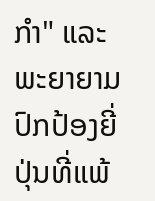ກຳ" ແລະພະຍາຍາມປົກປ້ອງຍີ່ປຸ່ນທີ່ແພ້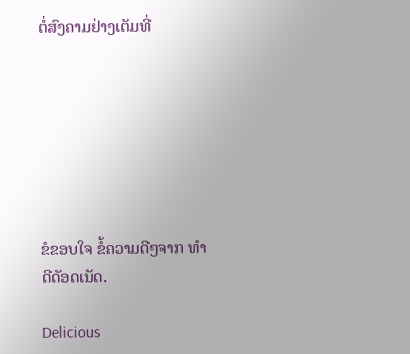ຕໍ່ສົງຄາມຢ່າງເຕັມທີ່







ຂໍຂອບໃຈ ຂໍ້ຄວາມດີໆຈາກ ທຳດີດັອດເນັດ.

Delicious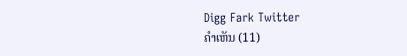Digg Fark Twitter
ຄຳເຫັນ (11)